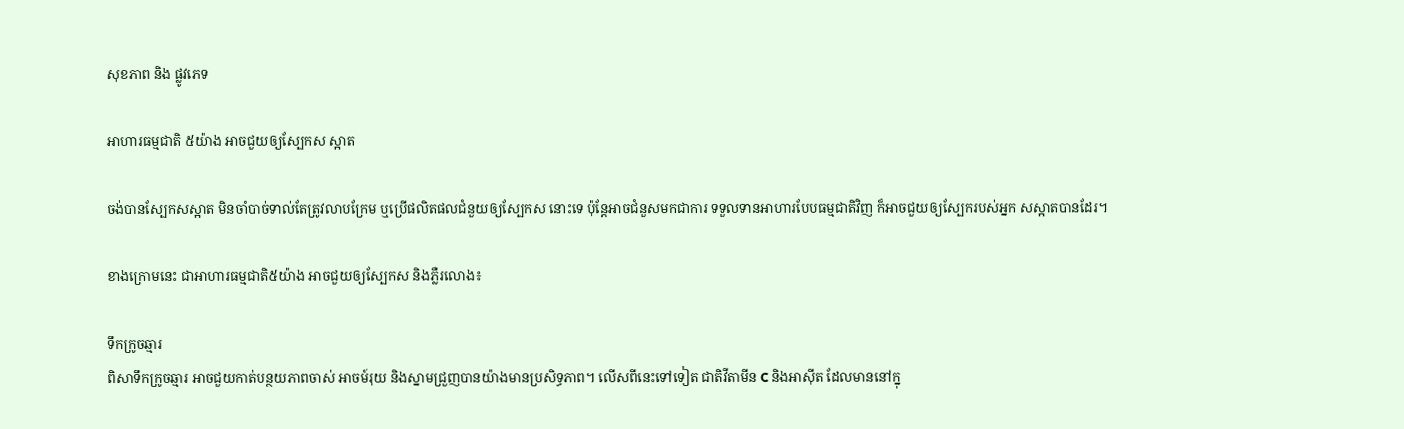សុខភាព និង ផ្លូវភេទ

អាហារធម្មជាតិ ៥យ៉ាង អាចជួយឲ្យស្បែកស ស្អាត

ចង់បានស្បែកសស្អាត មិនចាំបាច់ទាល់តែត្រូវលាបក្រែម ឬប្រើផលិតផលជំនួយឲ្យស្បែកស នោះទេ ប៉ុន្តែអាចជំនួសមកជាការ ទទួលទានអាហារបែបធម្មជាតិវិញ ក៏អាចជួយឲ្យស្បែករបស់អ្នក សស្អាតបានដែរ។

ខាងក្រោមនេះ ជាអាហារធម្មជាតិ៥យ៉ាង អាចជួយឲ្យស្បែកស និងភ្លឺរលោង៖

ទឹកក្រូចឆ្មារ
ពិសាទឹកក្រូចឆ្មារ អាចជួយកាត់បន្ថយភាពចាស់ អាចម៍រុយ និងស្នាមជ្រួញបានយ៉ាងមានប្រសិទ្ធភាព។ លើសពីនេះទៅទៀត ជាតិវីតាមីន C និងអាស៊ីត ដែលមាននៅក្នុ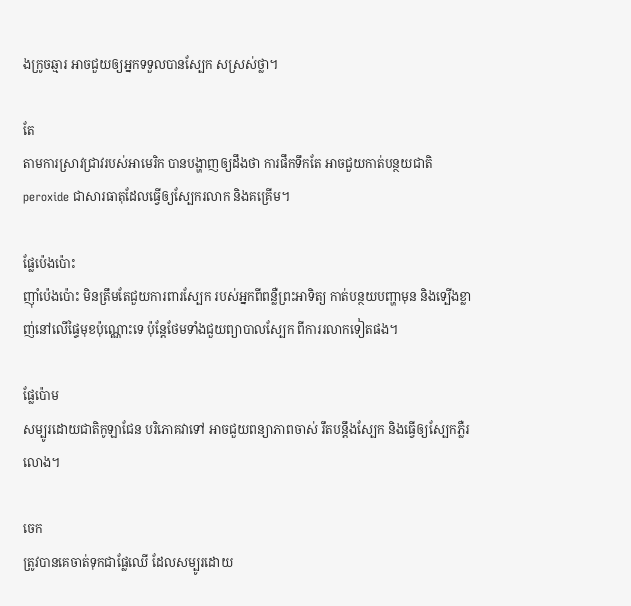ងក្រូចឆ្មារ អាចជួយឲ្យអ្នកទទួលបានស្បែក សស្រស់ថ្លា។

តែ
តាមការស្រាវជ្រាវរបស់អាមេរិក បានបង្ហាញឲ្យដឹងថា ការផឹកទឹកតែ អាចជួយកាត់បន្ថយជាតិ peroxide ជាសារធាតុដែលធ្វើឲ្យស្បែករលាក និងគគ្រើម។

ផ្លែប៉េងប៉ោះ
ញ៉ាំប៉េងប៉ោះ មិនត្រឹមតែជួយការពារស្បែក របស់អ្នកពីពន្លឺព្រះអាទិត្យ កាត់បន្ថយបញ្ហាមុន និងទ្បើងខ្លាញ់នៅលើផ្ទៃមុខប៉ុណ្ណោះទេ ប៉ុន្តែថែមទាំងជួយព្យាបាលស្បែក ពីការរលាកទៀតផង។

ផ្លែប៉ោម
សម្បូរដោយជាតិកូឡាជែន បរិភោគវាទៅ អាចជួយពន្យាភាពចាស់ រឹតបន្តឹងស្បែក និងធ្វើឲ្យស្បែកភ្លឺរលោង។

ចេក
ត្រូវបានគេចាត់ទុកជាផ្លែឈើ ដែលសម្បូរដោយ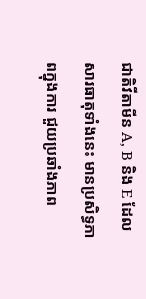ជាតិវីតាមីន A, B និង E ដែលសារធាតុទាំងនេះ មានប្រសិទ្ធភាពក្នុងការ ជួយប្រឆាំងភាព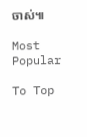ចាស់៕

Most Popular

To Top